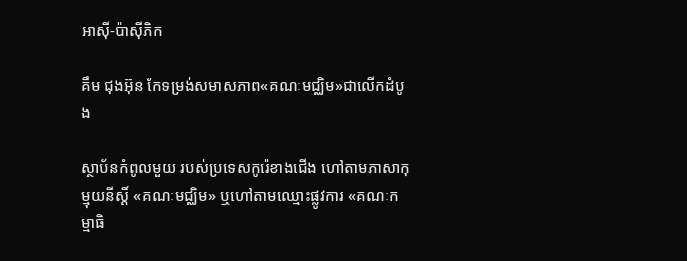អាស៊ី-ប៉ាស៊ីភិក

គឹម ជុងអ៊ុន កែទម្រង់សមាសភាព«គណៈមជ្ឈិម»ជាលើកដំបូង

ស្ថាប័នកំពូលមួយ របស់ប្រទេសកូរ៉េខាងជើង ហៅតាមភាសាកុម្មុយនីស្ដិ៍ «គណៈមជ្ឈិម» ឬហៅតាមឈ្មោះផ្លូវការ «គណៈកម្មាធិ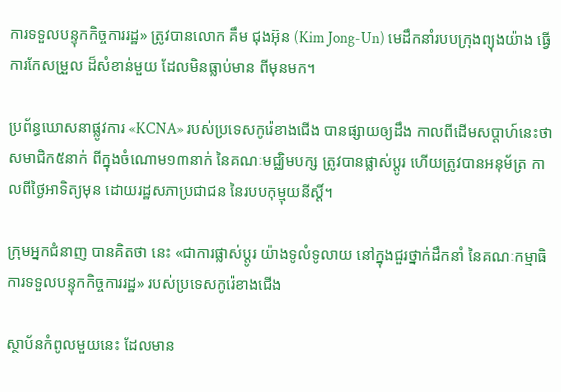ការទទួលបន្ទុកកិច្ចការរដ្ឋ» ត្រូវបានលោក គឹម ជុងអ៊ុន (Kim Jong-Un) មេដឹកនាំរបបក្រុងព្យុងយ៉ាង ធ្វើការកែសម្រួល ដ៏សំខាន់មួយ ដែលមិនធ្លាប់មាន ពីមុនមក។

ប្រព័ន្ធឃោសនាផ្លូវការ «KCNA» របស់ប្រទេសកូរ៉េខាងជើង បានផ្សាយឲ្យដឹង កាលពីដើមសប្ដាហ៍នេះថា សមាជិក៥នាក់ ពីក្នុងចំណោម១៣នាក់ នៃគណៈមជ្ឈិមបក្ស ត្រូវបានផ្លាស់ប្ដូរ ហើយត្រូវបានអនុម័ត្រ កាលពីថ្ងៃអាទិត្យមុន ដោយរដ្ឋសភាប្រជាជន នៃរបបកុម្មុយនីស្ដិ៍។

ក្រុមអ្នកជំនាញ បានគិតថា នេះ «ជាការផ្លាស់ប្ដូរ យ៉ាងទូលំទូលាយ នៅក្នុងជួរថ្នាក់ដឹកនាំ នៃគណៈកម្មាធិការទទួលបន្ទុកកិច្ចការរដ្ឋ» របស់ប្រទេសកូរ៉េខាងជើង

ស្ថាប័នកំពូលមួយនេះ ដែលមាន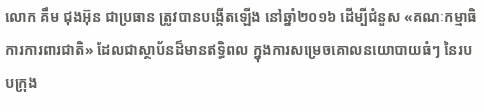លោក គឹម ជុងអ៊ុន ជាប្រធាន ត្រូវបានបង្កើតឡើង នៅឆ្នាំ២០១៦ ដើម្បីជំនួស «គណៈកម្មាធិការការពារជាតិ» ដែលជាស្ថាប័នដ៏មានឥទ្ធិពល ក្នុងការសម្រេចគោលនយោបាយធំៗ នៃរបបក្រុង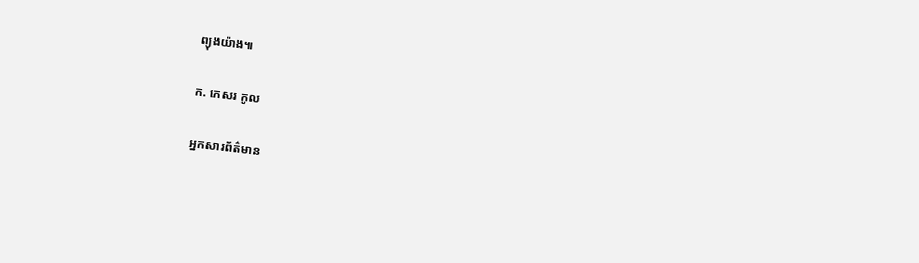ព្យុងយ៉ាង៕

ក. កេសរ កូល

អ្នកសារព័ត៌មាន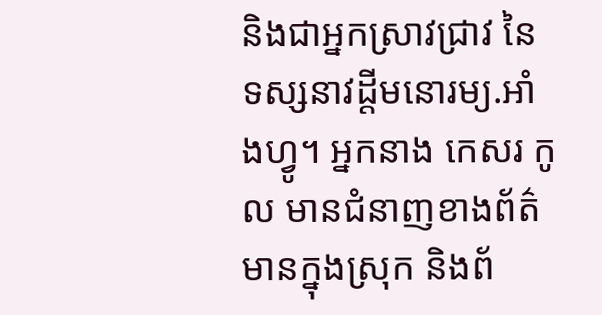និងជាអ្នកស្រាវជ្រាវ នៃទស្សនាវដ្ដីមនោរម្យ.អាំងហ្វូ។ អ្នកនាង កេសរ កូល មានជំនាញខាងព័ត៌មានក្នុងស្រុក និងព័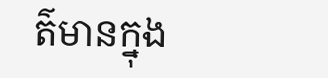ត៌មានក្នុង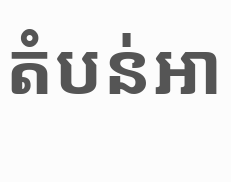តំបន់អា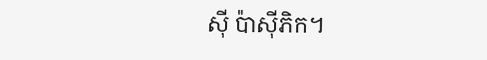ស៊ី ប៉ាស៊ីភិក។